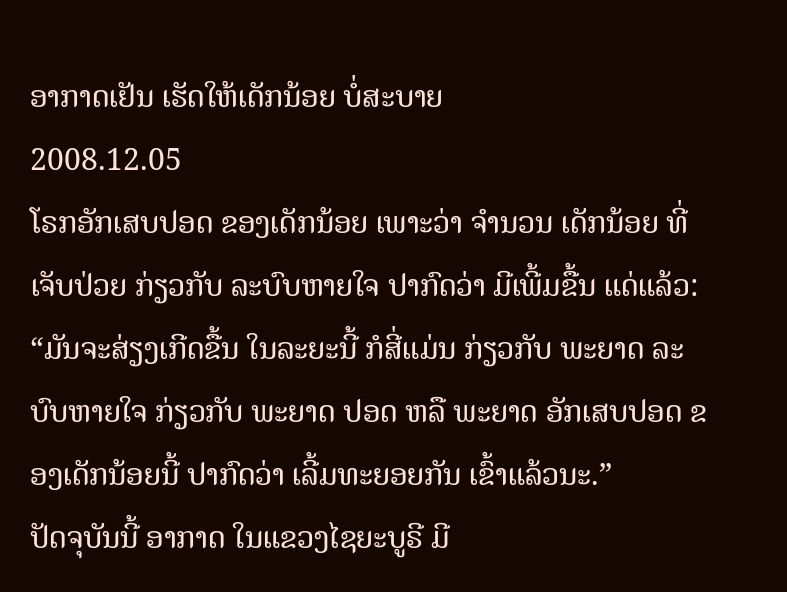ອາກາດເຢັນ ເຮັດໃຫ້ເດັກນ້ອຍ ບໍ່ສະບາຍ
2008.12.05
ໂຣກອັກເສບປອດ ຂອງເດັກນ້ອຍ ເພາະວ່າ ຈໍານວນ ເດັກນ້ອຍ ທີ່ເຈັບປ່ວຍ ກ່ຽວກັບ ລະບົບຫາຍໃຈ ປາກົດວ່າ ມີເພີ້ມຂື້ນ ແດ່ແລ້ວ:
“ມັນຈະສ່ຽງເກີດຂື້ນ ໃນລະຍະນີ້ ກໍສີ່ແມ່ນ ກ່ຽວກັບ ພະຍາດ ລະບົບຫາຍໃຈ ກ່ຽວກັບ ພະຍາດ ປອດ ຫລື ພະຍາດ ອັກເສບປອດ ຂອງເດັກນ້ອຍນີ້ ປາກົດວ່າ ເລີ້ມທະຍອຍກັນ ເຂົ້າແລ້ວນະ.”
ປັດຈຸບັນນີ້ ອາກາດ ໃນແຂວງໄຊຍະບູຣີ ມີ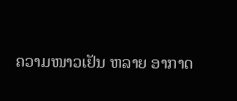ຄວາມໜາວເຢັນ ຫລາຍ ອາກາດ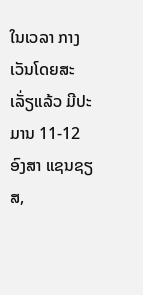ໃນເວລາ ກາງເວັນໂດຍສະເລັ່ຽແລ້ວ ມີປະມານ 11-12 ອົງສາ ແຊນຊຽສ,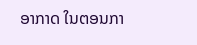ອາກາດ ໃນຕອນກາ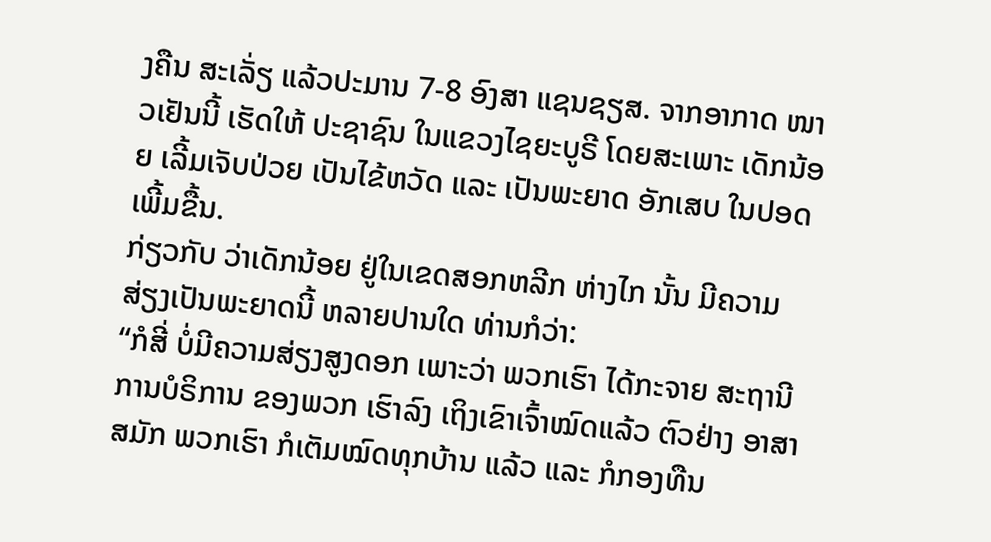ງຄືນ ສະເລັ່ຽ ແລ້ວປະມານ 7-8 ອົງສາ ແຊນຊຽສ. ຈາກອາກາດ ໜາວເຢັນນີ້ ເຮັດໃຫ້ ປະຊາຊົນ ໃນແຂວງໄຊຍະບູຣີ ໂດຍສະເພາະ ເດັກນ້ອຍ ເລີ້ມເຈັບປ່ວຍ ເປັນໄຂ້ຫວັດ ແລະ ເປັນພະຍາດ ອັກເສບ ໃນປອດເພີ້ມຂື້ນ.
ກ່ຽວກັບ ວ່າເດັກນ້ອຍ ຢູ່ໃນເຂດສອກຫລີກ ຫ່າງໄກ ນັ້ນ ມີຄວາມ ສ່ຽງເປັນພະຍາດນີ້ ຫລາຍປານໃດ ທ່ານກໍວ່າ:
“ກໍສີ່ ບໍ່ມີຄວາມສ່ຽງສູງດອກ ເພາະວ່າ ພວກເຮົາ ໄດ້ກະຈາຍ ສະຖານີ ການບໍຣິການ ຂອງພວກ ເຮົາລົງ ເຖິງເຂົາເຈົ້າໝົດແລ້ວ ຕົວຢ່າງ ອາສາ ສມັກ ພວກເຮົາ ກໍເຕັມໝົດທຸກບ້ານ ແລ້ວ ແລະ ກໍກອງທືນ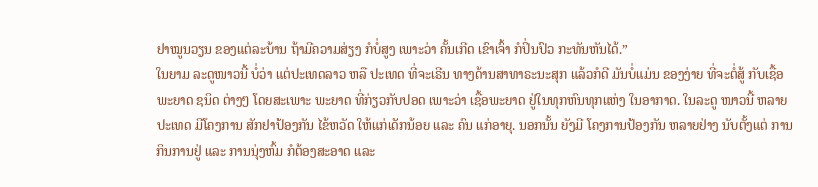ຢາໝູນວຽນ ຂອງແຕ່ລະບ້ານ ຖ້າມີຄວາມສ່ຽງ ກໍບໍ່ສູງ ເພາະວ່າ ຄັ້ນເກີດ ເຂົາເຈົ້າ ກໍປິ່ນປົວ ກະທັນຫັນໄດ້.”
ໃນຍາມ ລະດູໜາວນີ້ ບໍ່ວ່າ ແຕ່ປະເທດລາວ ຫລື ປະເທດ ທີ່ຈະເຣີນ ທາງດ້ານສາທາຣະນະສຸກ ແລ້ວກໍດີ ມັນບໍ່ແມ່ນ ຂອງງ່າຍ ທີ່ຈະຕໍ່ສູ້ ກັບເຊື້ອພະຍາດ ຊນິດ ຕ່າງໆ ໂດຍສະເພາະ ພະຍາດ ທີ່ກ່ຽວກັບປອດ ເພາະວ່າ ເຊື້ອພະຍາດ ຢູ່ໃນທຸກຫົນທຸກແຫ່ງ ໃນອາກາດ. ໃນລະດູ ໜາວນີ້ ຫລາຍປະເທດ ມີໂຄງການ ສັກຢາປ້ອງກັນ ໄຂ້ຫວັດ ໃຫ້ແກ່ເດັກນ້ອຍ ແລະ ຄົນ ແກ່ອາຍຸ. ນອກນັ້ນ ຍັງມີ ໂຄງການປ້ອງກັນ ຫລາຍຢ່າງ ນັບຕັ້ງແຕ່ ການກິນການຢູ່ ແລະ ການນຸ່ງຫົ້ມ ກໍຕ້ອງສະອາດ ແລະ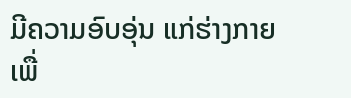ມີຄວາມອົບອຸ່ນ ແກ່ຮ່າງກາຍ ເພື່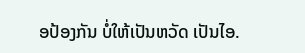ອປ້ອງກັນ ບໍ່ໃຫ້ເປັນຫວັດ ເປັນໄອ.